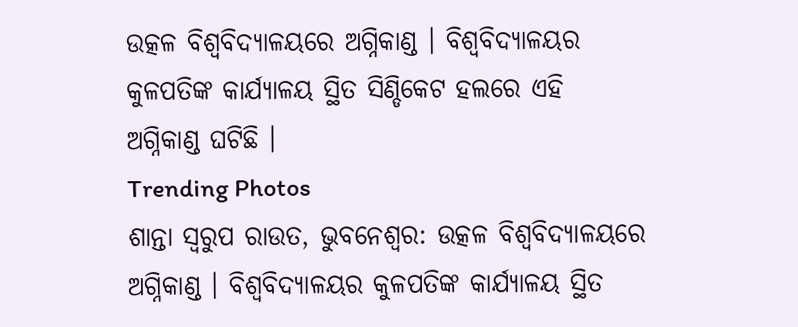ଉତ୍କଳ ବିଶ୍ୱବିଦ୍ୟାଳୟରେ ଅଗ୍ନିକାଣ୍ଡ । ବିଶ୍ୱବିଦ୍ୟାଳୟର କୁଳପତିଙ୍କ କାର୍ଯ୍ୟାଳୟ ସ୍ଥିତ ସିଣ୍ଡିକେଟ ହଲରେ ଏହି ଅଗ୍ନିକାଣ୍ଡ ଘଟିଛି ।
Trending Photos
ଶାନ୍ତା ସ୍ୱରୁପ ରାଉତ, ଭୁବନେଶ୍ୱର: ଉତ୍କଳ ବିଶ୍ୱବିଦ୍ୟାଳୟରେ ଅଗ୍ନିକାଣ୍ଡ । ବିଶ୍ୱବିଦ୍ୟାଳୟର କୁଳପତିଙ୍କ କାର୍ଯ୍ୟାଳୟ ସ୍ଥିତ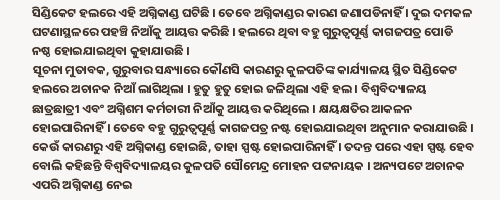ସିଣ୍ଡିକେଟ ହଲରେ ଏହି ଅଗ୍ନିକାଣ୍ଡ ଘଟିଛି । ତେବେ ଅଗ୍ନିକାଣ୍ଡର କାରଣ ଜଣାପଡିନାହିଁ । ଦୁଇ ଦମକଳ ଘଟଣାସ୍ଥଳରେ ପହଞ୍ଚି ନିଆଁକୁ ଆୟତ୍ତ କରିଛି । ହଲରେ ଥିବା ବହୁ ଗୁରୁତ୍ୱପୂର୍ଣ୍ଣ କାଗଜପତ୍ର ପୋଡି ନଷ୍ଠ ହୋଇଯାଇଥିବା କୁହାଯାଉଛି ।
ସୂଚନା ମୁତାବକ, ଗୁରୁବାର ସନ୍ଧ୍ୟାରେ କୌଣସି କାରଣରୁ କୁଳପତିଙ୍କ କାର୍ଯ୍ୟାଳୟ ସ୍ଥିତ ସିଣ୍ଡିକେଟ ହଲରେ ଅଚାନକ ନିଆଁ ଲାଗିଥିଲା । ହୁତୁ ହୁତୁ ହୋଇ ଜଳିଥିଲା ଏହି ହଲ । ବିଶ୍ୱବିଦ୍ୟାଳୟ ଛାତ୍ରଛାତ୍ରୀ ଏବଂ ଅଗ୍ନିଶମ କର୍ମଚାରୀ ନିଆଁକୁ ଆୟତ୍ତ କରିଥିଲେ । କ୍ଷୟକ୍ଷତିର ଆକଳନ ହୋଇପାରିନାହିଁ । ତେବେ ବହୁ ଗୁରୁତ୍ୱପୂର୍ଣ୍ଣ କାଗଜପତ୍ର ନଷ୍ଟ ହୋଇଯାଇଥିବା ଅନୁମାନ କରାଯାଉଛି ।
କେଉଁ କାରଣରୁ ଏହି ଅଗ୍ନିକାଣ୍ଡ ହୋଇଛି, ତାହା ସ୍ପଷ୍ଟ ହୋଇପାରିନାହିଁ । ତଦନ୍ତ ପରେ ଏହା ସ୍ପଷ୍ଟ ହେବ ବୋଲି କହିଛନ୍ତି ବିଶ୍ୱବିଦ୍ୟାଳୟର କୁଳପତି ସୌମେନ୍ଦ୍ର ମୋହନ ପଟ୍ଟନାୟକ । ଅନ୍ୟପଟେ ଅଚାନକ ଏପରି ଅଗ୍ନିକାଣ୍ଡ ନେଇ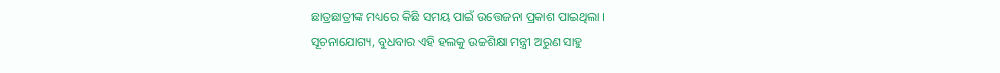ଛାତ୍ରଛାତ୍ରୀଙ୍କ ମଧ୍ୟରେ କିଛି ସମୟ ପାଇଁ ଉତ୍ତେଜନା ପ୍ରକାଶ ପାଇଥିଲା ।
ସୂଚନାଯୋଗ୍ୟ, ବୁଧବାର ଏହି ହଲକୁ ଉଚ୍ଚଶିକ୍ଷା ମନ୍ତ୍ରୀ ଅରୁଣ ସାହୁ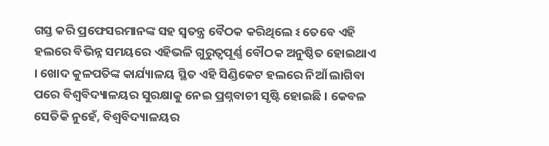ଗସ୍ତ କରି ପ୍ରଫେସରମାନଙ୍କ ସହ ସ୍ୱତନ୍ତ୍ର ବୈଠକ କରିଥିଲେ ଽ ତେବେ ଏହି ହଲରେ ବିଭିନ୍ନ ସମୟରେ ଏହିଭଳି ଗୁରୁତ୍ୱପୂର୍ଣ୍ଣ ବୌଠକ ଅନୁଷ୍ଠିତ ହୋଇଥାଏ । ଖୋଦ କୁଳପତିଙ୍କ କାର୍ଯ୍ୟାଳୟ ସ୍ଥିତ ଏହି ସିଣ୍ଡିକେଟ ହଲରେ ନିଆଁ ଲାଗିବା ପରେ ବିଶ୍ୱବିଦ୍ୟାଳୟର ସୁରକ୍ଷାକୁ ନେଇ ପ୍ରଶ୍ନବାଚୀ ସୃଷ୍ଟି ହୋଇଛି । କେବଳ ସେତିକି ନୁହେଁ, ବିଶ୍ୱବିଦ୍ୟାଳୟର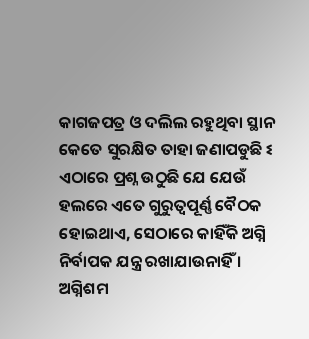କାଗଜପତ୍ର ଓ ଦଲିଲ ରହୁଥିବା ସ୍ଥାନ କେତେ ସୁରକ୍ଷିତ ତାହା ଜଣାପଡୁଛି ଽ
ଏଠାରେ ପ୍ରଶ୍ନ ଉଠୁଛି ଯେ ଯେଉଁ ହଲରେ ଏତେ ଗୁରୁତ୍ୱପୂର୍ଣ୍ଣ ବୈଠକ ହୋଇଥାଏ, ସେଠାରେ କାହିଁକି ଅଗ୍ନି ନିର୍ବାପକ ଯନ୍ତ୍ର ରଖାଯାଉନାହିଁ । ଅଗ୍ନିଶମ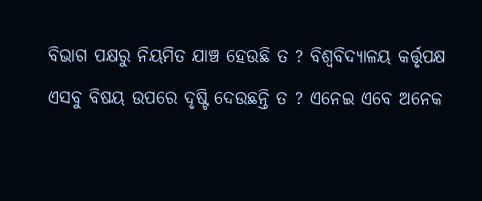ବିଭାଗ ପକ୍ଷରୁ ନିୟମିତ ଯାଞ୍ଚ ହେଉଛି ତ ? ବିଶ୍ୱବିଦ୍ୟାଳୟ କର୍ତ୍ତୃପକ୍ଷ ଏସବୁ ବିଷୟ ଉପରେ ଦୃଷ୍ଟି ଦେଉଛନ୍ତି ତ ? ଏନେଇ ଏବେ ଅନେକ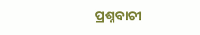ପ୍ରଶ୍ନବାଚୀ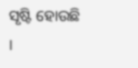ସୃଷ୍ଟି ହୋଉଛି ।